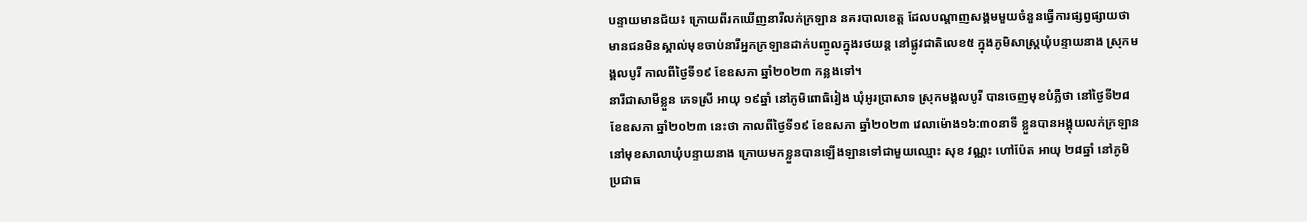បន្ទាយមានជ័យ៖ ក្រោយពីរកឃើញនារីលក់ក្រឡាន នគរបាលខេត្ត ដែលបណ្តាញសង្គមមួយចំនួនធ្វើការផ្សព្វផ្សាយថាមានជនមិនស្គាល់មុខចាប់នារីអ្នកក្រឡានដាក់បញ្ចូលក្នុងរថយន្ត នៅផ្លូវជាតិលេខ៥ ក្នុងភូមិសាស្ត្រឃុំបន្ទាយនាង ស្រុកមង្គលបូរី កាលពីថ្ងៃទី១៩ ខែឧសភា ឆ្នាំ២០២៣ កន្លងទៅ។
នារីជាសាមីខ្លួន ភេទស្រី អាយុ ១៩ឆ្នាំ នៅភូមិពោធិរៀង ឃុំអូរប្រាសាទ ស្រុកមង្គលបូរី បានចេញមុខបំភ្លឺថា នៅថ្ងៃទី២៨ ខែឧសភា ឆ្នាំ២០២៣ នេះថា កាលពីថ្ងៃទី១៩ ខែឧសភា ឆ្នាំ២០២៣ វេលាម៉ោង១៦:៣០នាទី ខ្លួនបានអង្គុយលក់ក្រឡាននៅមុខសាលាឃុំបន្ទាយនាង ក្រោយមកខ្លួនបានឡើងឡានទៅជាមួយឈ្មោះ សុខ វណ្ណះ ហៅប៉ែត អាយុ ២៨ឆ្នាំ នៅភូមិប្រជាធ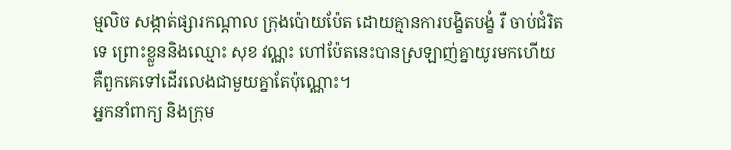ម្មលិច សង្កាត់ផ្សារកណ្តាល ក្រុងប៉ោយប៉ែត ដោយគ្មានការបង្ខិតបង្ខំ រឺ ចាប់ជំរិតទេ ព្រោះខ្លួននិងឈ្មោះ សុខ វណ្ណះ ហៅប៉ែតនេះបានស្រឡាញ់គ្នាយូរមកហើយ គឺពួកគេទៅដើរលេងជាមួយគ្នាតែប៉ុណ្ណោះ។
អ្នកនាំពាក្យ និងក្រុម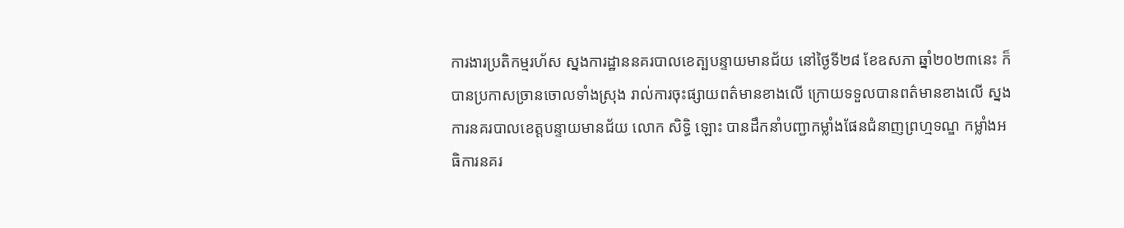ការងារប្រតិកម្មរហ័ស ស្នងការដ្ឋាននគរបាលខេត្បបន្ទាយមានជ័យ នៅថ្ងៃទី២៨ ខែឧសភា ឆ្នាំ២០២៣នេះ ក៏បានប្រកាសច្រានចោលទាំងស្រុង រាល់ការចុះផ្សាយពត៌មានខាងលើ ក្រោយទទួលបានពត៌មានខាងលើ ស្នងការនគរបាលខេត្តបន្ទាយមានជ័យ លោក សិទ្ធិ ឡោះ បានដឹកនាំបញ្ជាកម្លាំងផែនជំនាញព្រហ្មទណ្ឌ កម្លាំងអធិការនគរ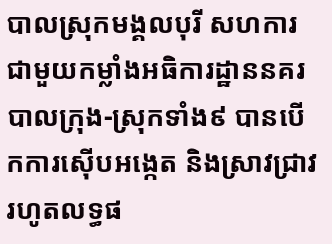បាលស្រុកមង្គលបុរី សហការជាមួយកម្លាំងអធិការដ្ឋាននគរបាលក្រុង-ស្រុកទាំង៩ បានបើកការស៊ើបអង្កេត និងស្រាវជ្រាវ រហូតលទ្ធផ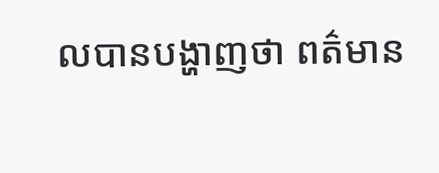លបានបង្ហាញថា ពត៌មាន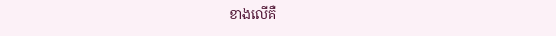ខាងលើគឺ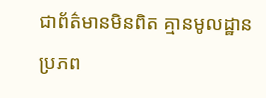ជាព័ត៌មានមិនពិត គ្មានមូលដ្ឋាន ប្រភព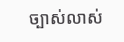ច្បាស់លាស់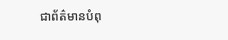ជាព័ត៌មានបំពុ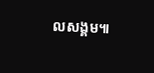លសង្គម៕